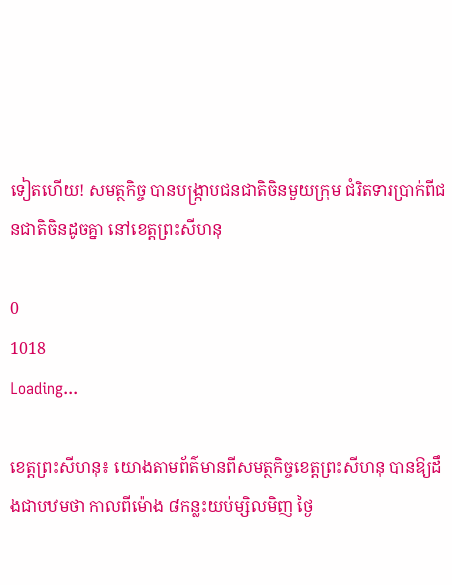ទៀតហើយ! សមត្ថកិច្ច បានបង្ក្រាបជនជាតិចិនមួយក្រុម ជំរិតទារប្រាក់ពីជនជាតិចិនដូចគ្នា នៅខេត្តព្រះសីហនុ

0
1018
Loading...

ខេត្តព្រះសីហនុ៖ យោងតាមព័ត៌មានពីសមត្ថកិច្ចខេត្តព្រះសីហនុ បានឱ្យដឹងជាបឋមថា កាលពីម៉ោង ៨កន្លះយប់ម្សិលមិញ ថ្ងៃ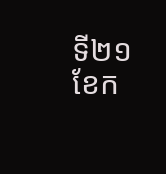ទី២១ ខែក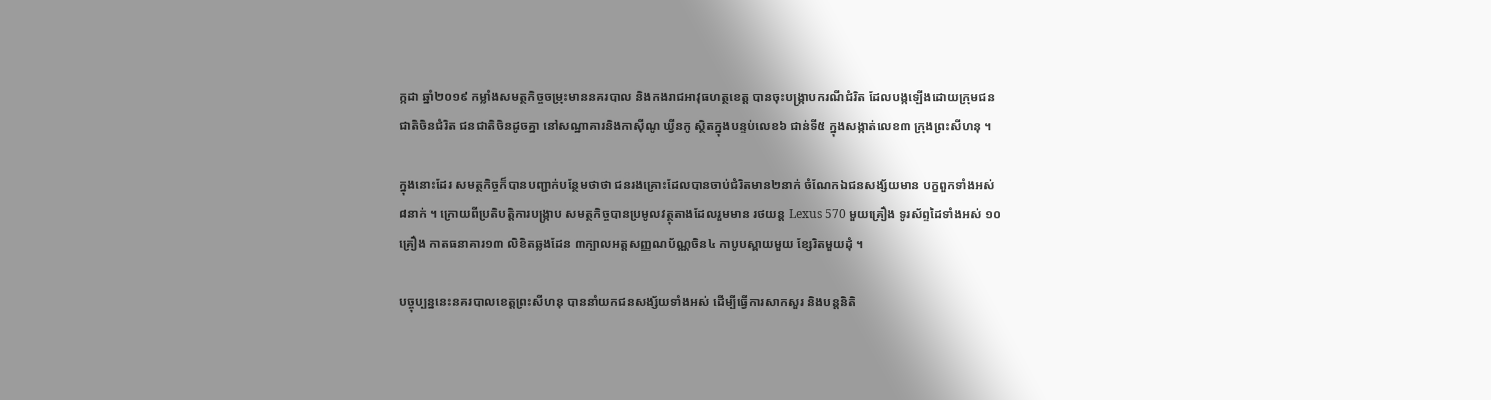ក្កដា ឆ្នាំ២០១៩ កម្លាំងសមត្ថកិច្ចចម្រុះមាននគរបាល និងកងរាជអាវុធហត្ថខេត្ត បានចុះបង្ក្រាបករណីជំរិត ដែលបង្កឡើងដោយក្រុមជនជាតិចិនជំរិត ជនជាតិចិនដូចគ្នា នៅសណ្ឋាគារនិងកាសុីណូ ឃ្វីនកូ ស្ថិតក្នុងបន្ទប់លេខ៦ ជាន់ទី៥ ក្នុងសង្កាត់លេខ៣ ក្រុងព្រះសីហនុ ។

ក្នុងនោះដែរ សមត្ថកិច្ចក៏បានបញ្ជាក់បន្ថែមថាថា ជនរងគ្រោះដែលបានចាប់ជំរិតមាន២នាក់ ចំណែកឯជនសង្ស័យមាន បក្ខពួកទាំងអស់ ៨នាក់ ។ ក្រោយពីប្រតិបត្តិការបង្ក្រាប សមត្ថកិច្ចបានប្រមូលវត្ថុតាងដែលរួមមាន រថយន្ត Lexus 570 មួយគ្រឿង ទូរស័ព្ទដៃទាំងអស់ ១០គ្រឿង កាតធនាគារ១៣ លិខិតឆ្លងដែន ៣ក្បាលអត្តសញ្ញណប័ណ្ណចិន៤ កាបូបស្ពាយមួយ ខ្សែរិតមួយដុំ ។

បច្ចុប្បន្ននេះនគរបាលខេត្តព្រះសីហនុ បាននាំយកជនសង្ស័យទាំងអស់ ដើម្បីធ្វើការសាកសួរ និងបន្តនិតិ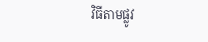វិធីតាមផ្លូវ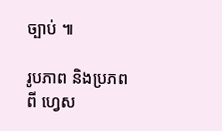ច្បាប់ ៕

រូបភាព និងប្រភពពី ហ្វេស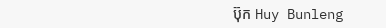ប៊ុក Huy Bunleng